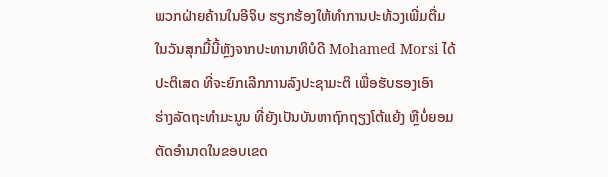ພວກຝ່າຍຄ້ານໃນອີຈິບ ຮຽກຮ້ອງໃຫ້ທຳການປະທ້ວງເພີ່ມຕື່ມ
ໃນວັນສຸກມື້ນີ້ຫຼັງຈາກປະທານາທິບໍດີ Mohamed Morsi ໄດ້
ປະຕິເສດ ທີ່ຈະຍົກເລີກການລົງປະຊາມະຕິ ເພື່ອຮັບຮອງເອົາ
ຮ່າງລັດຖະທຳມະນູນ ທີ່ຍັງເປັນບັນຫາຖົກຖຽງໂຕ້ແຍ້ງ ຫຼືບໍ່ຍອມ
ຕັດອຳນາດໃນຂອບເຂດ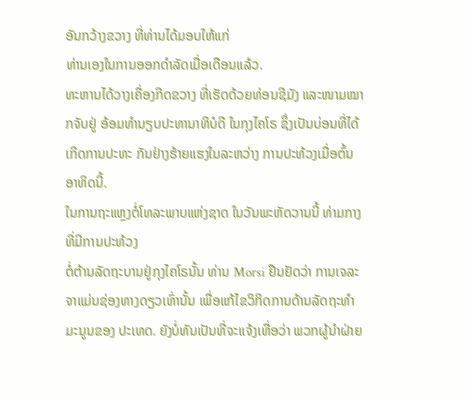ອັນກວ້າງຂວາງ ທີ່ທ່ານໄດ້ມອບໃຫ້ແກ່
ທ່ານເອງໃນການອອກດຳລັດເມື່ອເດືອນແລ້ວ.
ທະຫານໄດ້ວາງເຄື່ອງກີດຂວາງ ທີ່ເຮັດດ້ວຍທ່ອນຊີມັງ ແລະໜາມໝາກຈັບຢູ່ ອ້ອມທຳນຽບປະທານາທິບໍດີ ໃນກຸງໄຄໂຣ ຊຶ່ງເປັນບ່ອນທີ່ໄດ້ເກີດການປະທະ ກັນຢ່າງຮ້າຍແຮງໃນລະຫວ່າງ ການປະທ້ວງເມື່ອຕົ້ນອາທິດນີ້.
ໃນການຖະແຫຼງຕໍ່ໂທລະພາບແຫ່ງຊາດ ໃນວັນພະຫັດວານນີ້ ທ່າມກາງທີ່ມີການປະທ້ວງ
ຕໍ່ຕ້ານລັດຖະບານຢູ່ກຸງໄຄໂຣນັ້ນ ທ່ານ Morsi ຢືນຢັດວ່າ ການເຈລະຈາແມ່ນຊ່ອງທາງດຽວເທົ່ານັ້ນ ເພື່ອແກ້ໄຂວິກິດການດ້ານລັດຖະທຳມະນູນຂອງ ປະເທດ. ຍັງບໍ່ທັນເປັນທີ່ຈະແຈ້ງເທື່ອວ່າ ພວກຜູ້ນຳຝ່າຍ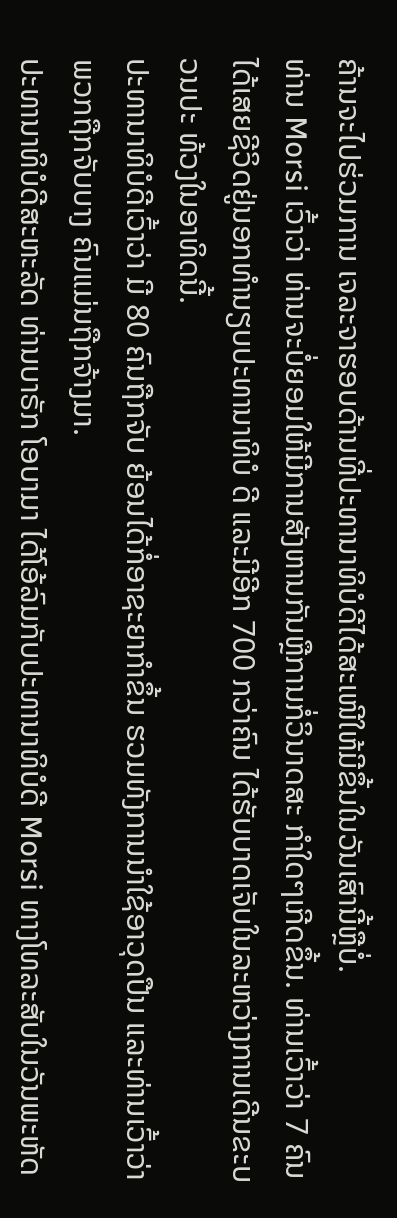ຄ້ານຈະໄປຮ່ວມການ ເຈລະຈາຮອບດ້ານທີ່ປະທານາທິບໍດີໄດ້ສະເໜີໃຫ້ມີຂຶ້ນໃນວັນເສົານີ້ຫຼືບໍ່.
ທ່ານ Morsi ເວົ້າວ່າ ທ່ານຈະບໍ່ຍອມໃຫ້ມີການສັງຫານກັນຫຼືການກໍ່ວິນາດສະ ກຳໃດໆເກີດຂຶ້ນ. ທ່ານເວົ້າວ່າ 7 ຄົນໄດ້ເສຍຊີວິດຢູ່ນອກທຳນຽບປະທານາທິບໍ ດີ ແລະມີອີກ 700 ກວ່າຄົນ ໄດ້ຮັບບາດເຈັບໃນລະຫວ່າງການເດີນຂະບວນປະ ທ້ວງໃນອາທິດນີ້.
ປະທານາທິບໍດີເວົ້າວ່າ ມີ 80 ຄົນຖືກຈັບ ຍ້ອນໄດ້ກໍ່ອາຊະຍາກຳຂຶ້ນ ຮວມທັງການນຳໃຊ້ອາວຸດປືນ ແລະທ່ານເວົ້າວ່າ ພວກຖືກຈັບບາງ ຄົນແມ່ນຖືກຈ້າງມາ.
ປະທານາທິບໍດີສະຫະລັດ ທ່ານບາຣັກ ໂອບາມາ ໄດ້ໂອ້ລົມກັບປະທານາທິບໍດີ Morsi ທາງໂທລະສັບໃນວັນພະຫັດ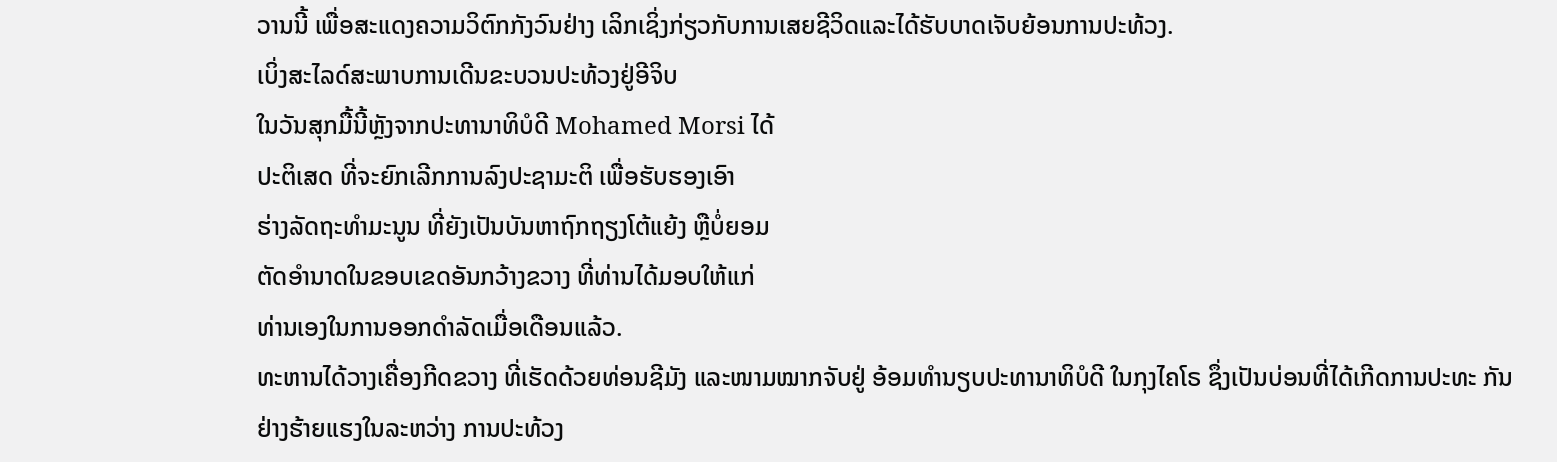ວານນີ້ ເພື່ອສະແດງຄວາມວິຕົກກັງວົນຢ່າງ ເລິກເຊິ່ງກ່ຽວກັບການເສຍຊີວິດແລະໄດ້ຮັບບາດເຈັບຍ້ອນການປະທ້ວງ.
ເບິ່ງສະໄລດ໌ສະພາບການເດີນຂະບວນປະທ້ວງຢູ່ອີຈິບ
ໃນວັນສຸກມື້ນີ້ຫຼັງຈາກປະທານາທິບໍດີ Mohamed Morsi ໄດ້
ປະຕິເສດ ທີ່ຈະຍົກເລີກການລົງປະຊາມະຕິ ເພື່ອຮັບຮອງເອົາ
ຮ່າງລັດຖະທຳມະນູນ ທີ່ຍັງເປັນບັນຫາຖົກຖຽງໂຕ້ແຍ້ງ ຫຼືບໍ່ຍອມ
ຕັດອຳນາດໃນຂອບເຂດອັນກວ້າງຂວາງ ທີ່ທ່ານໄດ້ມອບໃຫ້ແກ່
ທ່ານເອງໃນການອອກດຳລັດເມື່ອເດືອນແລ້ວ.
ທະຫານໄດ້ວາງເຄື່ອງກີດຂວາງ ທີ່ເຮັດດ້ວຍທ່ອນຊີມັງ ແລະໜາມໝາກຈັບຢູ່ ອ້ອມທຳນຽບປະທານາທິບໍດີ ໃນກຸງໄຄໂຣ ຊຶ່ງເປັນບ່ອນທີ່ໄດ້ເກີດການປະທະ ກັນຢ່າງຮ້າຍແຮງໃນລະຫວ່າງ ການປະທ້ວງ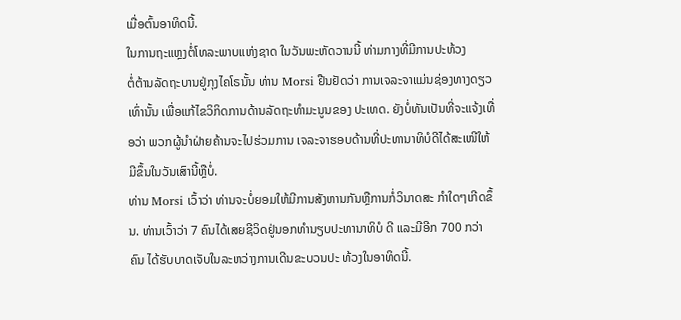ເມື່ອຕົ້ນອາທິດນີ້.
ໃນການຖະແຫຼງຕໍ່ໂທລະພາບແຫ່ງຊາດ ໃນວັນພະຫັດວານນີ້ ທ່າມກາງທີ່ມີການປະທ້ວງ
ຕໍ່ຕ້ານລັດຖະບານຢູ່ກຸງໄຄໂຣນັ້ນ ທ່ານ Morsi ຢືນຢັດວ່າ ການເຈລະຈາແມ່ນຊ່ອງທາງດຽວເທົ່ານັ້ນ ເພື່ອແກ້ໄຂວິກິດການດ້ານລັດຖະທຳມະນູນຂອງ ປະເທດ. ຍັງບໍ່ທັນເປັນທີ່ຈະແຈ້ງເທື່ອວ່າ ພວກຜູ້ນຳຝ່າຍຄ້ານຈະໄປຮ່ວມການ ເຈລະຈາຮອບດ້ານທີ່ປະທານາທິບໍດີໄດ້ສະເໜີໃຫ້ມີຂຶ້ນໃນວັນເສົານີ້ຫຼືບໍ່.
ທ່ານ Morsi ເວົ້າວ່າ ທ່ານຈະບໍ່ຍອມໃຫ້ມີການສັງຫານກັນຫຼືການກໍ່ວິນາດສະ ກຳໃດໆເກີດຂຶ້ນ. ທ່ານເວົ້າວ່າ 7 ຄົນໄດ້ເສຍຊີວິດຢູ່ນອກທຳນຽບປະທານາທິບໍ ດີ ແລະມີອີກ 700 ກວ່າຄົນ ໄດ້ຮັບບາດເຈັບໃນລະຫວ່າງການເດີນຂະບວນປະ ທ້ວງໃນອາທິດນີ້.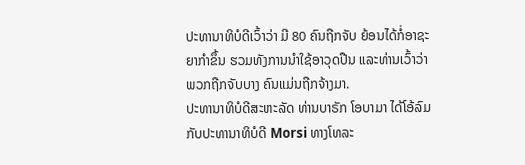ປະທານາທິບໍດີເວົ້າວ່າ ມີ 80 ຄົນຖືກຈັບ ຍ້ອນໄດ້ກໍ່ອາຊະຍາກຳຂຶ້ນ ຮວມທັງການນຳໃຊ້ອາວຸດປືນ ແລະທ່ານເວົ້າວ່າ ພວກຖືກຈັບບາງ ຄົນແມ່ນຖືກຈ້າງມາ.
ປະທານາທິບໍດີສະຫະລັດ ທ່ານບາຣັກ ໂອບາມາ ໄດ້ໂອ້ລົມກັບປະທານາທິບໍດີ Morsi ທາງໂທລະ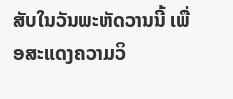ສັບໃນວັນພະຫັດວານນີ້ ເພື່ອສະແດງຄວາມວິ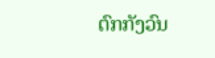ຕົກກັງວົນ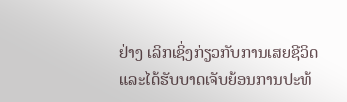ຢ່າງ ເລິກເຊິ່ງກ່ຽວກັບການເສຍຊີວິດແລະໄດ້ຮັບບາດເຈັບຍ້ອນການປະທ້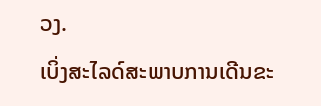ວງ.
ເບິ່ງສະໄລດ໌ສະພາບການເດີນຂະ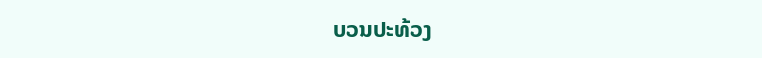ບວນປະທ້ວງ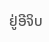ຢູ່ອີຈິບ